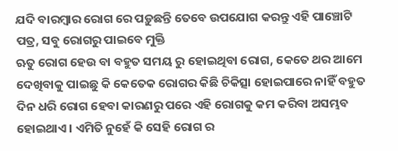ଯଦି ବାରମ୍ବାର ରୋଗ ରେ ପଡ଼ୁଛନ୍ତି ତେବେ ଉପଯୋଗ କରନ୍ତୁ ଏହି ପାଞ୍ଚୋଟି ପତ୍ର, ସବୁ ରୋଗରୁ ପାଇବେ ମୁକ୍ତି
ଋତୁ ରୋଗ ହେଉ ବା ବହୁତ ସମୟ ରୁ ହୋଇଥିବା ରୋଗ, କେତେ ଥର ଆମେ ଦେଖିବାକୁ ପାଇଛୁ କି କେତେକ ରୋଗର କିଛି ଚିକିତ୍ସା ହୋଇପାରେ ନାହିଁ ବହୁତ ଦିନ ଧରି ରୋଗ ହେବା କାରଣରୁ ପରେ ଏହି ରୋଗକୁ କମ କରିବା ଅସମ୍ଭବ ହୋଇଥାଏ । ଏମିତି ନୁହେଁ କି ସେହି ରୋଗ ର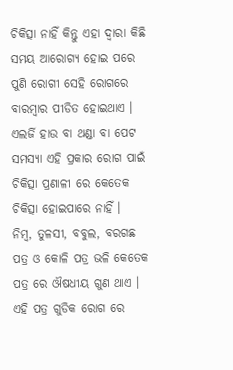ଚିକିତ୍ସା ନାହିଁ କିନ୍ତୁ ଏହା ଦ୍ଵାରା କିଛି ସମୟ ଆରୋଗ୍ୟ ହୋଇ ପରେ ପୁଣି ରୋଗୀ ସେହି ରୋଗରେ ବାରମ୍ବାର ପୀଡିତ ହୋଇଥାଏ ।
ଏଲର୍ଜି ହାଉ ବା ଥଣ୍ଡା ବା ପେଟ ସମସ୍ଯା ଏହି ପ୍ରକାର ରୋଗ ପାଇଁ ଚିକିତ୍ସା ପ୍ରଣାଳୀ ରେ କେତେକ ଚିକିତ୍ସା ହୋଇପାରେ ନାହିଁ ।
ନିମ୍ବ, ତୁଳସୀ, ବବୁଲ, ବରଗଛ ପତ୍ର ଓ କୋଳି ପତ୍ର ଭଳି କେତେକ ପତ୍ର ରେ ଔଷଧୀୟ ଗୁଣ ଥାଏ । ଏହି ପତ୍ର ଗୁଡିକ ରୋଗ ରେ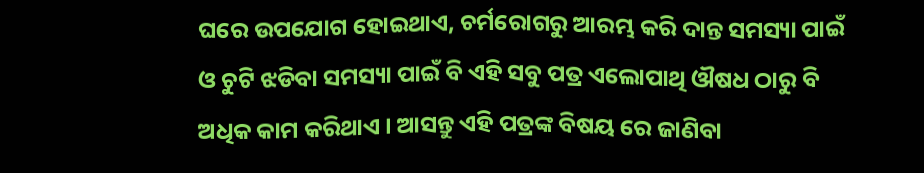ଘରେ ଉପଯୋଗ ହୋଇଥାଏ, ଚର୍ମରୋଗରୁ ଆରମ୍ଭ କରି ଦାନ୍ତ ସମସ୍ୟା ପାଇଁ ଓ ଚୁଟି ଝଡିବା ସମସ୍ୟା ପାଇଁ ବି ଏହି ସବୁ ପତ୍ର ଏଲୋପାଥି ଔଷଧ ଠାରୁ ବି ଅଧିକ କାମ କରିଥାଏ । ଆସନ୍ତୁ ଏହି ପତ୍ରଙ୍କ ବିଷୟ ରେ ଜାଣିବା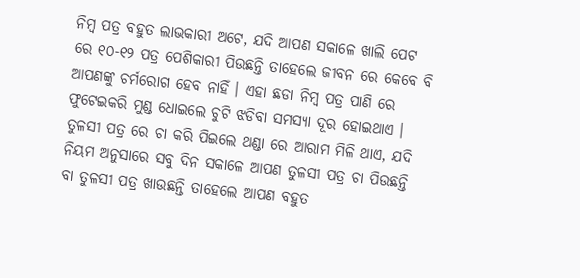ନିମ୍ବ ପତ୍ର ବହୁତ ଲାଭକାରୀ ଅଟେ, ଯଦି ଆପଣ ସକାଳେ ଖାଲି ପେଟ ରେ ୧୦-୧୨ ପତ୍ର ପେଶିକାରୀ ପିଉଛନ୍ତି ତାହେଲେ ଜୀବନ ରେ କେବେ ବି ଆପଣଙ୍କୁ ଚର୍ମରୋଗ ହେବ ନାହିଁ । ଏହା ଛଡା ନିମ୍ବ ପତ୍ର ପାଣି ରେ ଫୁଟେଇକରି ମୁଣ୍ଡ ଧୋଇଲେ ଚୁଟି ଝଡିବା ସମସ୍ୟା ଦୂର ହୋଇଥାଏ ।
ତୁଳସୀ ପତ୍ର ରେ ଚା କରି ପିଇଲେ ଥଣ୍ଡା ରେ ଆରାମ ମିଳି ଥାଏ, ଯଦି ନିୟମ ଅନୁସାରେ ସବୁ ଦିନ ସକାଳେ ଆପଣ ତୁଳସୀ ପତ୍ର ଚା ପିଉଛନ୍ତି ବା ତୁଳସୀ ପତ୍ର ଖାଉଛନ୍ତି ତାହେଲେ ଆପଣ ବହୁତ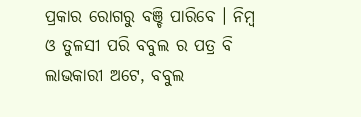ପ୍ରକାର ରୋଗରୁ ବଞ୍ଚି ପାରିବେ । ନିମ୍ବ ଓ ତୁଳସୀ ପରି ବବୁଲ ର ପତ୍ର ବି ଲାଭକାରୀ ଅଟେ, ବବୁଲ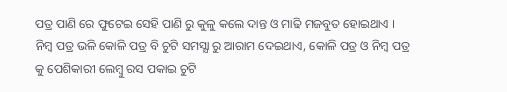ପତ୍ର ପାଣି ରେ ଫୁଟେଇ ସେହି ପାଣି ରୁ କୁଳୁ କଲେ ଦାନ୍ତ ଓ ମାଢି ମଜବୁତ ହୋଇଥାଏ ।
ନିମ୍ବ ପତ୍ର ଭଳି କୋଳି ପତ୍ର ବି ଚୁଟି ସମସ୍ଯା ରୁ ଆରାମ ଦେଇଥାଏ, କୋଳି ପତ୍ର ଓ ନିମ୍ବ ପତ୍ର କୁ ପେଶିକାରୀ ଲେମ୍ବୁ ରସ ପକାଇ ଚୁଟି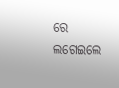ରେ ଲଗେଇଲେ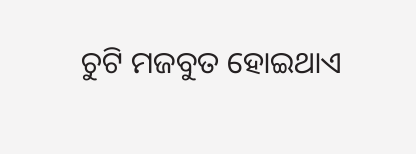ଚୁଟି ମଜବୁତ ହୋଇଥାଏ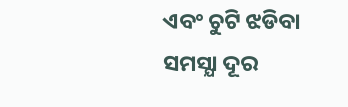ଏବଂ ଚୁଟି ଝଡିବା ସମସ୍ଯା ଦୂର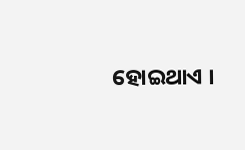ହୋଇଥାଏ ।